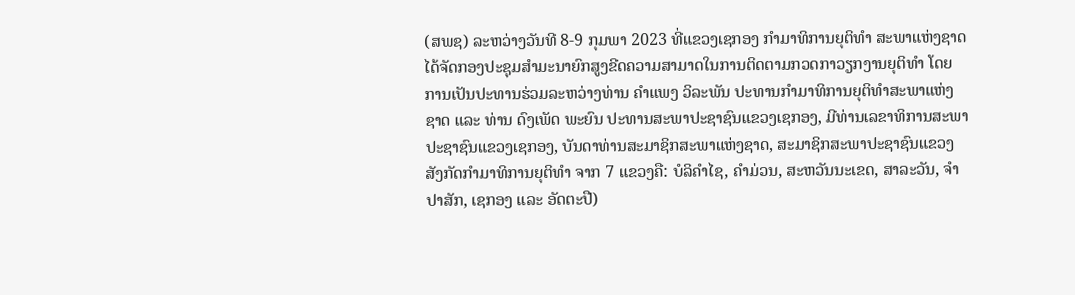(ສພຊ) ລະຫວ່າງວັນທີ 8-9 ກຸມພາ 2023 ທີ່ແຂວງເຊກອງ ກໍາມາທິການຍຸຕິທໍາ ສະພາແຫ່ງຊາດ ໄດ້ຈັດກອງປະຊຸມສໍາມະນາຍົກສູງຂີດຄວາມສາມາດໃນການຕິດຕາມກວດກາວຽກງານຍຸຕິທໍາ ໂດຍການເປັນປະທານຮ່ວມລະຫວ່າງທ່ານ ຄໍາແພງ ວິລະພັນ ປະທານກໍາມາທິການຍຸຕິທໍາສະພາແຫ່ງຊາດ ແລະ ທ່ານ ດົງເພັດ ພະຍົນ ປະທານສະພາປະຊາຊົນແຂວງເຊກອງ, ມີທ່ານເລຂາທິການສະພາປະຊາຊົນແຂວງເຊກອງ, ບັນດາທ່ານສະມາຊິກສະພາແຫ່ງຊາດ, ສະມາຊິກສະພາປະຊາຊົນແຂວງ ສັງກັດກຳມາທິການຍຸຕິທຳ ຈາກ 7 ແຂວງຄື: ບໍລິຄໍາໄຊ, ຄໍາມ່ວນ, ສະຫວັນນະເຂດ, ສາລະວັນ, ຈໍາປາສັກ, ເຊກອງ ແລະ ອັດຕະປື)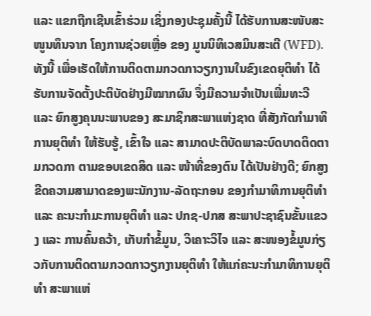ແລະ ແຂກຖືກເຊີນເຂົ້າຮ່ວມ ເຊິ່ງກອງປະຊຸມຄັ້ງນີ້ ໄດ້ຮັບການສະໜັບສະໜູນທຶນຈາກ ໂຄງການຊ່ວຍເຫຼື່ອ ຂອງ ມູນນິທິເວສມິນສະເຕີ (WFD).
ທັງນີ້ ເພື່ອເຮັດໃຫ້ການຕິດຕາມກວດກາວຽກງານໃນຂົງເຂດຍຸຕິທໍາ ໄດ້ຮັບການຈັດຕັ້ງປະຕິບັດຢ່າງມີໝາກຜົນ ຈຶ່ງມີຄວາມຈຳເປັນເພີ່ມທະວີ ແລະ ຍົກສູງຄຸນນະພາບຂອງ ສະມາຊິກສະພາແຫ່ງຊາດ ທີ່ສັງກັດກຳມາທິການຍຸຕິທຳ ໃຫ້ຮັບຮູ້, ເຂົ້າໃຈ ແລະ ສາມາດປະຕິບັດພາລະບົດບາດຕິດຕາມກວດກາ ຕາມຂອບເຂດສິດ ແລະ ໜ້າທີ່ຂອງຕົນ ໄດ້ເປັນຢ່າງດີ; ຍົກສູງຂີດຄວາມສາມາດຂອງພະນັກງານ-ລັດຖະກອນ ຂອງກໍາມາທິການຍຸຕິທໍາ ແລະ ຄະນະກຳມະການຍຸຕິທໍາ ແລະ ປກຊ-ປກສ ສະພາປະຊາຊົນຂັ້ນແຂວງ ແລະ ການຄົ້ນຄວ້າ, ເກັບກຳຂໍ້ມູນ, ວິເຄາະວິໄຈ ແລະ ສະໜອງຂໍ້ມູນກ່ຽວກັບການຕິດຕາມກວດກາວຽກງານຍຸຕິທຳ ໃຫ້ແກ່ຄະນະກຳມາທິການຍຸຕິທຳ ສະພາແຫ່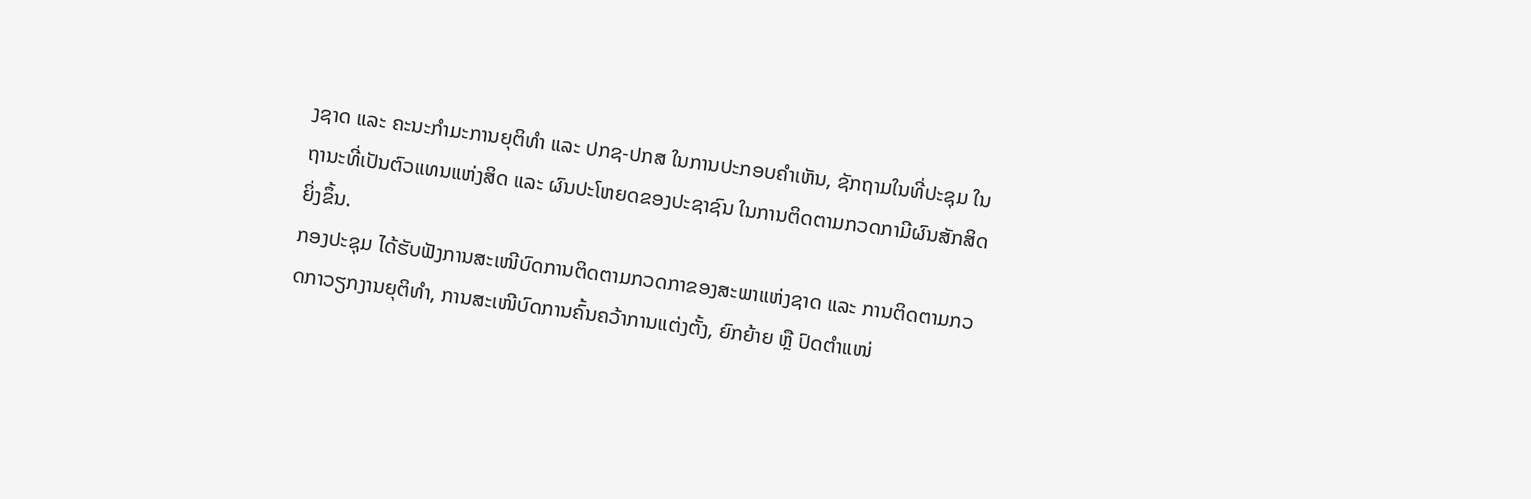ງຊາດ ແລະ ຄະນະກໍາມະການຍຸຕິທໍາ ແລະ ປກຊ-ປກສ ໃນການປະກອບຄຳເຫັນ, ຊັກຖາມໃນທີ່ປະຊຸມ ໃນຖານະທີ່ເປັນຕົວແທນແຫ່ງສິດ ແລະ ຜົນປະໂຫຍດຂອງປະຊາຊົນ ໃນການຕິດຕາມກວດກາມີຜົນສັກສິດຍິ່ງຂຶ້ນ.
ກອງປະຊຸມ ໄດ້ຮັບຟັງການສະເໜີບົດການຕິດຕາມກວດກາຂອງສະພາແຫ່ງຊາດ ແລະ ການຕິດຕາມກວດກາວຽກງານຍຸຕິທຳ, ການສະເໜີບົດການຄົ້ນຄວ້າການແຕ່ງຕັ້ງ, ຍົກຍ້າຍ ຫຼື ປົດຕຳແໜ່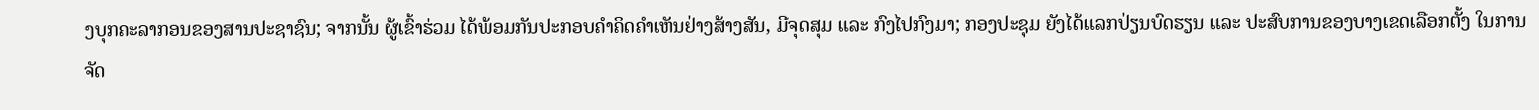ງບຸກຄະລາກອນຂອງສານປະຊາຊົນ; ຈາກນັ້ນ ຜູ້ເຂົ້າຮ່ວມ ໄດ້ພ້ອມກັນປະກອບຄຳຄິດຄຳເຫັນຢ່າງສ້າງສັນ, ມີຈຸດສຸມ ແລະ ກົງໄປກົງມາ; ກອງປະຊຸມ ຍັງໄດ້ແລກປ່ຽນບົດຮຽນ ແລະ ປະສົບການຂອງບາງເຂດເລືອກຕັ້ງ ໃນການຈັດ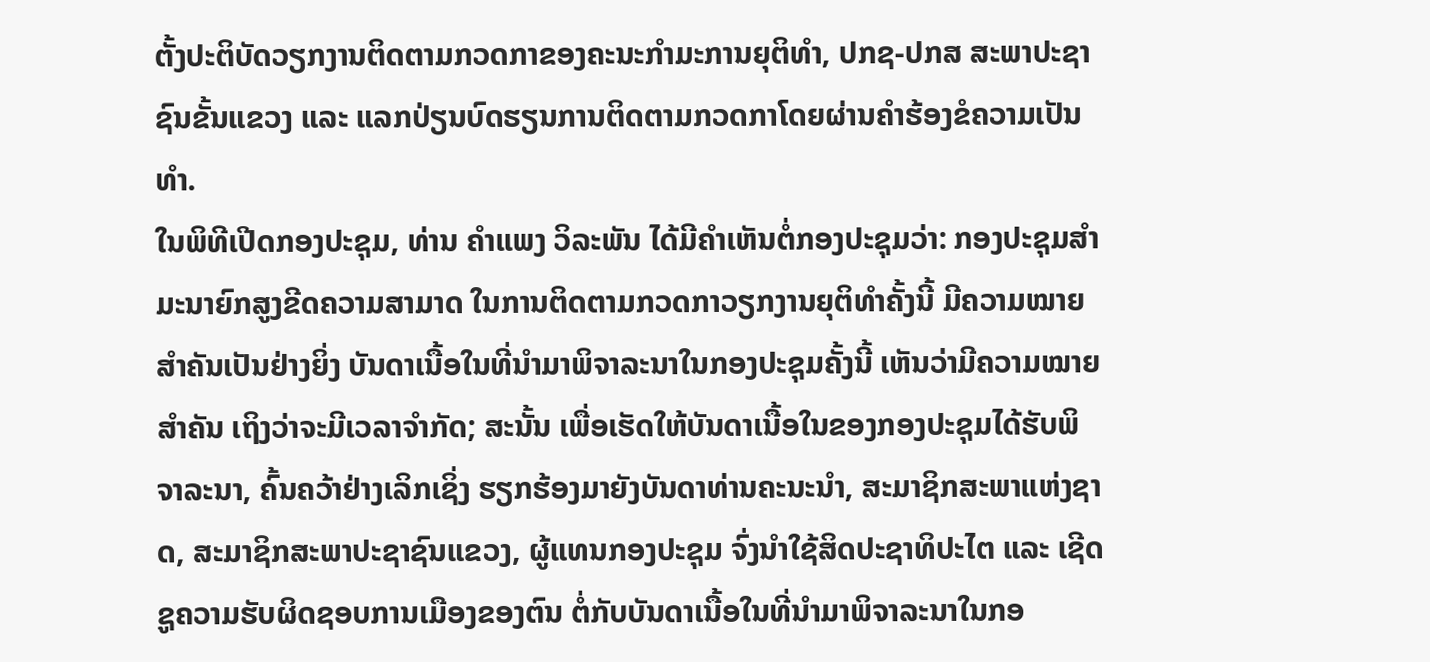ຕັ້ງປະຕິບັດວຽກງານຕິດຕາມກວດກາຂອງຄະນະກຳມະການຍຸຕິທຳ, ປກຊ-ປກສ ສະພາປະຊາຊົນຂັ້ນແຂວງ ແລະ ແລກປ່ຽນບົດຮຽນການຕິດຕາມກວດກາໂດຍຜ່ານຄຳຮ້ອງຂໍຄວາມເປັນທຳ.
ໃນພິທີເປີດກອງປະຊຸມ, ທ່ານ ຄຳແພງ ວິລະພັນ ໄດ້ມີຄຳເຫັນຕໍ່ກອງປະຊຸມວ່າ: ກອງປະຊຸມສຳມະນາຍົກສູງຂີດຄວາມສາມາດ ໃນການຕິດຕາມກວດກາວຽກງານຍຸຕິທຳຄັ້ງນີ້ ມີຄວາມໝາຍສຳຄັນເປັນຢ່າງຍິ່ງ ບັນດາເນື້ອໃນທີ່ນຳມາພິຈາລະນາໃນກອງປະຊຸມຄັ້ງນີ້ ເຫັນວ່າມີຄວາມໝາຍສຳຄັນ ເຖິງວ່າຈະມີເວລາຈຳກັດ; ສະນັ້ນ ເພື່ອເຮັດໃຫ້ບັນດາເນື້ອໃນຂອງກອງປະຊຸມໄດ້ຮັບພິຈາລະນາ, ຄົ້ນຄວ້າຢ່າງເລິກເຊິ່ງ ຮຽກຮ້ອງມາຍັງບັນດາທ່ານຄະນະນຳ, ສະມາຊິກສະພາແຫ່ງຊາດ, ສະມາຊິກສະພາປະຊາຊົນແຂວງ, ຜູ້ແທນກອງປະຊຸມ ຈົ່ງນໍາໃຊ້ສິດປະຊາທິປະໄຕ ແລະ ເຊີດຊູຄວາມຮັບຜິດຊອບການເມືອງຂອງຕົນ ຕໍ່ກັບບັນດາເນື້ອໃນທີ່ນຳມາພິຈາລະນາໃນກອ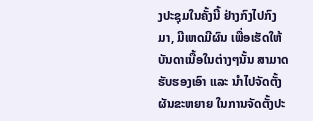ງປະຊຸມໃນຄັ້ງນີ້ ຢ່າງກົງໄປກົງມາ, ມີເຫດມີຜົນ ເພື່ອເຮັດໃຫ້ບັນດາເນື້ອໃນຕ່າງໆນັ້ນ ສາມາດຮັບຮອງເອົາ ແລະ ນຳໄປຈັດຕັ້ງຜັນຂະຫຍາຍ ໃນການຈັດຕັ້ງປະ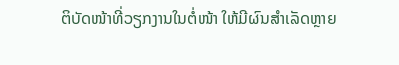ຕິບັດໜ້າທີ່ວຽກງານໃນຕໍ່ໜ້າ ໃຫ້ມີຜົນສຳເລັດຫຼາຍ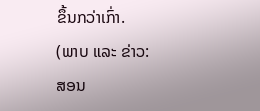ຂຶ້ນກວ່າເກົ່າ.
(ພາບ ແລະ ຂ່າວ: ສອນ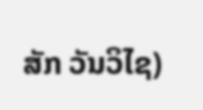ສັກ ວັນວິໄຊ)